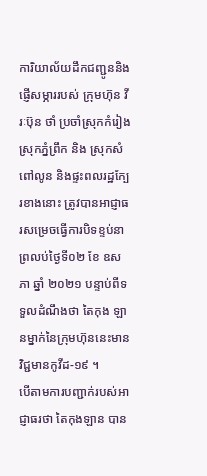ការិយាល័យដឹកជញ្ជូននិងផ្ញើសម្ភាររបស់ ក្រុមហ៊ុន វីរៈប៊ុន ថាំ ប្រចាំស្រុកកំរៀង ស្រុកភ្នំព្រឹក និង ស្រុកសំពៅលូន និងផ្ទះពលរដ្ឋក្បែរខាងនោះ ត្រូវបានអាជ្ញាធរសម្រេចធ្វើការបិទខ្ទប់នាព្រលប់ថ្ងៃទី០២ ខែ ឧសភា ឆ្នាំ ២០២១ បន្ទាប់ពីទទួលដំណឹងថា តៃកុង ឡានម្នាក់នៃក្រុមហ៊ុននេះមានវិជ្ជមានកូវីដ-១៩ ។
បើតាមការបញ្ជាក់របស់អាជ្ញាធរថា តៃកុងឡាន បាន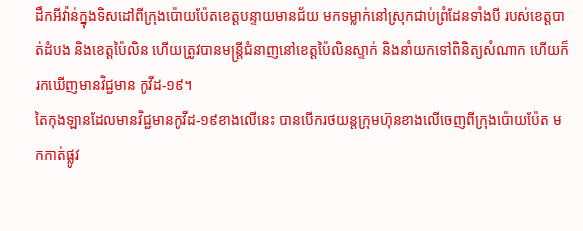ដឹកអីវ៉ាន់ក្នុងទិសដៅពីក្រុងប៉ោយប៉ែតខេត្តបន្ទាយមានជ័យ មកទម្លាក់នៅស្រុកជាប់ព្រំដែនទាំងបី របស់ខេត្តបាត់ដំបង និងខេត្តប៉ៃលិន ហើយត្រូវបានមន្រ្តីជំនាញនៅខេត្តប៉ៃលិនស្ទាក់ និងនាំយកទៅពិនិត្យសំណាក ហើយក៏រកឃើញមានវិជ្ជមាន កូវីដ-១៩។
តៃកុងឡានដែលមានវិជ្ជមានកូវីដ-១៩ខាងលើនេះ បានបើករថយន្តក្រុមហ៊ុនខាងលើចេញពីក្រុងប៉ោយប៉ែត មកកាត់ផ្លូវ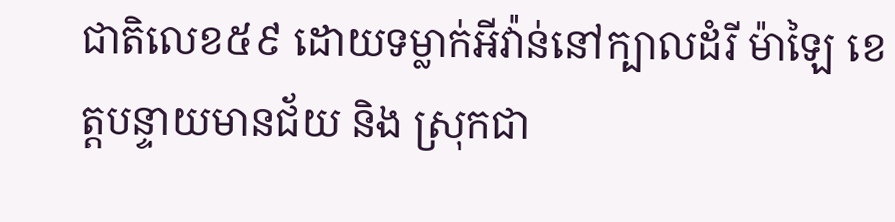ជាតិលេខ៥៩ ដោយទម្លាក់អីវ៉ាន់នៅក្បាលដំរី ម៉ាឡៃ ខេត្តបន្ទាយមានជ័យ និង ស្រុកជា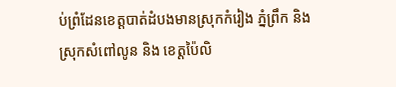ប់ព្រំដែនខេត្តបាត់ដំបងមានស្រុកកំរៀង ភ្នំព្រឹក និង ស្រុកសំពៅលូន និង ខេត្តប៉ៃលិ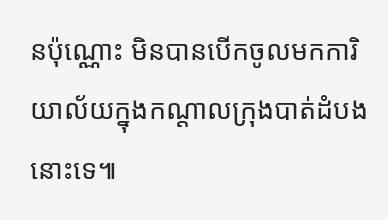នប៉ុណ្ណោះ មិនបានបើកចូលមកការិយាល័យក្នុងកណ្តាលក្រុងបាត់ដំបងនោះទេ៕